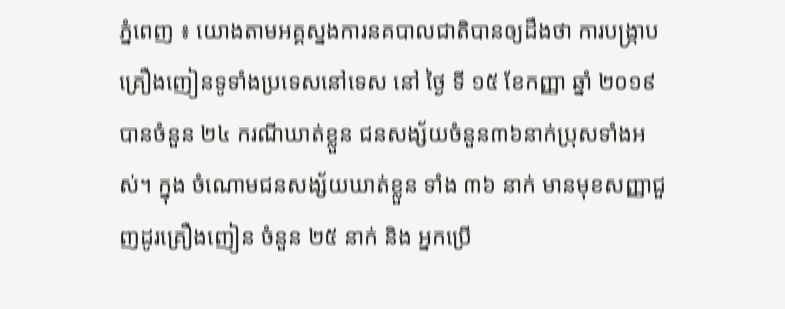ភ្នំពេញ ៖ យោងតាមអគ្គស្នងការនគបាលជាតិបានឲ្យដឹងថា ការបង្ក្រាបគ្រឿងញៀនទូទាំងប្រទេសនៅទេស នៅ ថ្ងៃ ទី ១៥ ខែកញ្ញា ឆ្នាំ ២០១៩ បានចំនួន ២៤ ករណីឃាត់ខ្លួន ជនសង្ស័យចំនួន៣៦នាក់ប្រុសទាំងអស់។ ក្នុង ចំណោមជនសង្ស័យឃាត់ខ្លួន ទាំង ៣៦ នាក់ មានមុខសញ្ញាជួញដូរគ្រឿងញៀន ចំនួន ២៥ នាក់ និង អ្នកប្រើ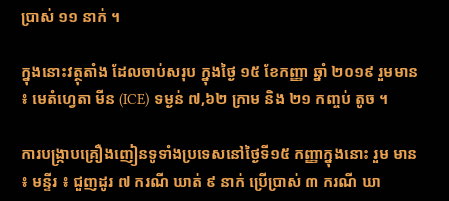ប្រាស់ ១១ នាក់ ។

ក្នុងនោះវត្ថុតាំង ដែលចាប់សរុប ក្នុងថ្ងៃ ១៥ ខែកញ្ញា ឆ្នាំ ២០១៩ រួមមាន ៖ មេតំហ្វេតា មីន (ICE) ទម្ងន់ ៧,៦២ ក្រាម និង ២១ កញ្ចប់ តូច ។

ការបង្ក្រាបគ្រឿងញៀនទូទាំងប្រទេសនៅថ្ងៃទី១៥ កញ្ញាក្នុងនោះ រួម មាន ៖ មន្ទីរ ៖ ជួញដូរ ៧ ករណី ឃាត់ ៩ នាក់ ប្រើប្រាស់ ៣ ករណី ឃា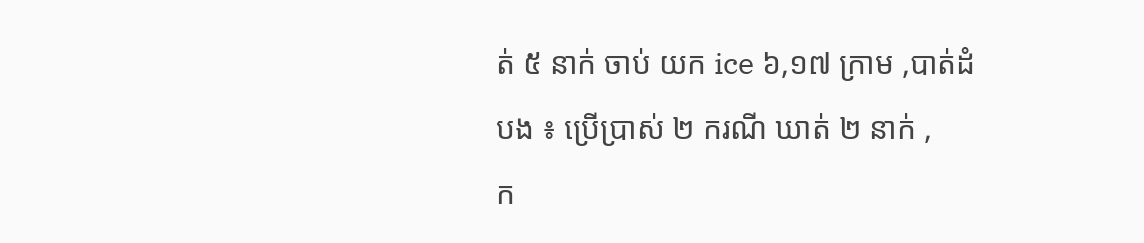ត់ ៥ នាក់ ចាប់ យក ice ៦,១៧ ក្រាម ,បាត់ដំបង ៖ ប្រើប្រាស់ ២ ករណី ឃាត់ ២ នាក់ ,
ក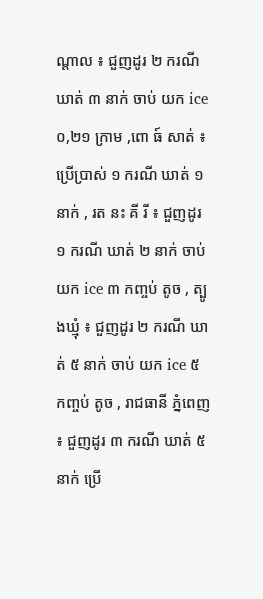ណ្ដាល ៖ ជួញដូរ ២ ករណី ឃាត់ ៣ នាក់ ចាប់ យក ice ០,២១ ក្រាម ,ពោ ធ៍ សាត់ ៖ ប្រើប្រាស់ ១ ករណី ឃាត់ ១ នាក់ , រត នះ គី រី ៖ ជួញដូរ ១ ករណី ឃាត់ ២ នាក់ ចាប់ យក ice ៣ កញ្ចប់ តូច , ត្បូងឃ្មុំ ៖ ជួញដូរ ២ ករណី ឃាត់ ៥ នាក់ ចាប់ យក ice ៥ កញ្ចប់ តូច , រាជធានី ភ្នំពេញ ៖ ជួញដូរ ៣ ករណី ឃាត់ ៥ នាក់ ប្រើ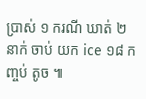ប្រាស់ ១ ករណី ឃាត់ ២ នាក់ ចាប់ យក ice ១៨ កញ្ចប់ តូច ៕